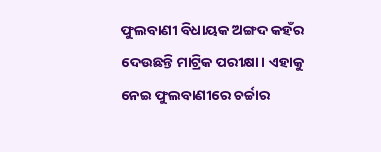ଫୁଲବାଣୀ ବିଧାୟକ ଅଙ୍ଗଦ କହଁର ଦେଉଛନ୍ତି ମାଟ୍ରିକ ପରୀକ୍ଷା। ଏହାକୁ ନେଇ ଫୁଲବାଣୀରେ ଚର୍ଚ୍ଚାର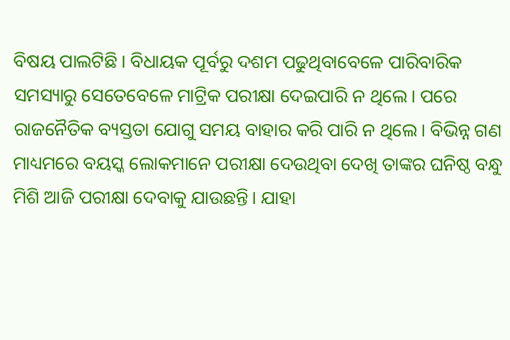ବିଷୟ ପାଲଟିଛି। ବିଧାୟକ ପୂର୍ବରୁ ଦଶମ ପଢୁଥିବାବେଳେ ପାରିବାରିକ ସମସ୍ୟାରୁ ସେତେବେଳେ ମାଟ୍ରିକ ପରୀକ୍ଷା ଦେଇପାରି ନ ଥିଲେ। ପରେ ରାଜନୈତିକ ବ୍ୟସ୍ତତା ଯୋଗୁ ସମୟ ବାହାର କରି ପାରି ନ ଥିଲେ। ବିଭିନ୍ନ ଗଣ ମାଧ୍ୟମରେ ବୟସ୍କ ଲୋକମାନେ ପରୀକ୍ଷା ଦେଉଥିବା ଦେଖି ତାଙ୍କର ଘନିଷ୍ଠ ବନ୍ଧୁ ମିଶି ଆଜି ପରୀକ୍ଷା ଦେବାକୁ ଯାଉଛନ୍ତି। ଯାହା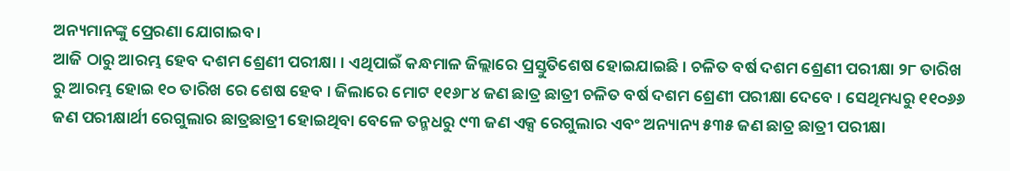ଅନ୍ୟମାନଙ୍କୁ ପ୍ରେରଣା ଯୋଗାଇବ।
ଆଜି ଠାରୁ ଆରମ୍ଭ ହେବ ଦଶମ ଶ୍ରେଣୀ ପରୀକ୍ଷା । ଏଥିପାଇଁ କନ୍ଧମାଳ ଜିଲ୍ଲାରେ ପ୍ରସ୍ତୁତିଶେଷ ହୋଇଯାଇଛି । ଚଳିତ ବର୍ଷ ଦଶମ ଶ୍ରେଣୀ ପରୀକ୍ଷା ୨୮ ତାରିଖ ରୁ ଆରମ୍ଭ ହୋଇ ୧୦ ତାରିଖ ରେ ଶେଷ ହେବ । ଜିଲାରେ ମୋଟ ୧୧୬୮୪ ଜଣ ଛାତ୍ର ଛାତ୍ରୀ ଚଳିତ ବର୍ଷ ଦଶମ ଶ୍ରେଣୀ ପରୀକ୍ଷା ଦେବେ । ସେଥିମଧ୍ୟରୁ ୧୧୦୬୬ ଜଣ ପରୀକ୍ଷାର୍ଥୀ ରେଗୁଲାର ଛାତ୍ରଛାତ୍ରୀ ହୋଇଥିବା ବେଳେ ତନ୍ମଧରୁ ୯୩ ଜଣ ଏକ୍ସ ରେଗୁଲାର ଏବଂ ଅନ୍ୟାନ୍ୟ ୫୩୫ ଜଣ ଛାତ୍ର ଛାତ୍ରୀ ପରୀକ୍ଷା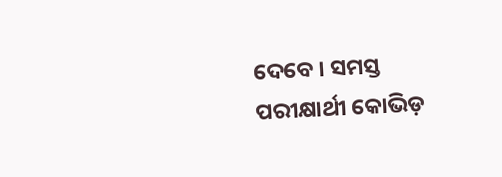ଦେବେ । ସମସ୍ତ ପରୀକ୍ଷାର୍ଥୀ କୋଭିଡ଼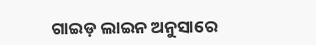ଗାଇଡ଼ ଲାଇନ ଅନୁସାରେ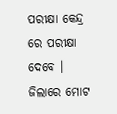ପରୀକ୍ଷା କେନ୍ଦ୍ର ରେ ପରୀକ୍ଷା ଦେବେ । ଜିଲାରେ ମୋଟ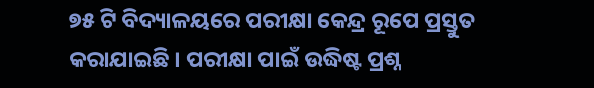୭୫ ଟି ବିଦ୍ୟାଳୟରେ ପରୀକ୍ଷା କେନ୍ଦ୍ର ରୂପେ ପ୍ରସ୍ତୁତ କରାଯାଇଛି । ପରୀକ୍ଷା ପାଇଁ ଉଦ୍ଧିଷ୍ଟ ପ୍ରଶ୍ନ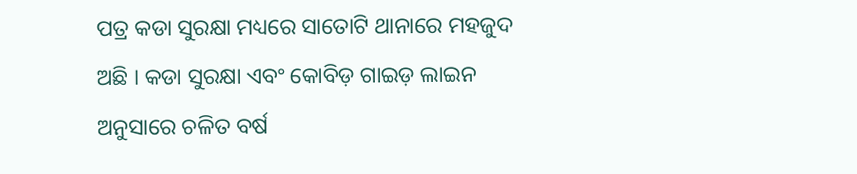ପତ୍ର କଡା ସୁରକ୍ଷା ମଧ୍ୟରେ ସାତୋଟି ଥାନାରେ ମହଜୁଦ ଅଛି । କଡା ସୁରକ୍ଷା ଏବଂ କୋବିଡ଼ ଗାଇଡ଼ ଲାଇନ ଅନୁସାରେ ଚଳିତ ବର୍ଷ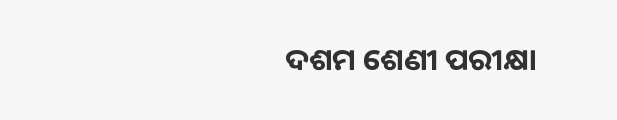ଦଶମ ଶେଣୀ ପରୀକ୍ଷା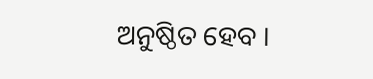ଅନୁଷ୍ଠିତ ହେବ ।